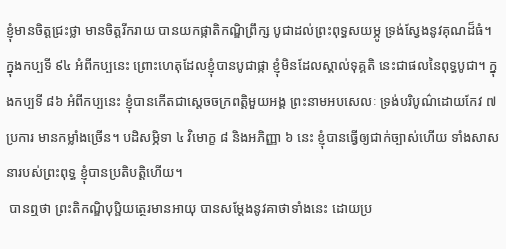ខ្ញុំមានចិត្តជ្រះថ្លា មានចិត្តរីករាយ បានយកផ្កាតិកណ្ឌិព្រឹក្ស បូជាដល់ព្រះពុទ្ធសយម្ភូ ទ្រង់ស្វែងនូវគុណដ៏ធំ។ ក្នុងកប្បទី ៩៤ អំពីកប្បនេះ ព្រោះហេតុដែលខ្ញុំបានបូជាផ្កា ខ្ញុំមិនដែលស្គាល់ទុគ្គតិ នេះជាផលនៃពុទ្ធបូជា។ ក្នុងកប្បទី ៨៦ អំពីកប្បនេះ ខ្ញុំបានកើតជាស្ដេចចក្រពត្តិមួយអង្គ ព្រះនាមអបសេលៈ ទ្រង់បរិបូណ៌ដោយកែវ ៧ ប្រការ មានកម្លាំងច្រើន។ បដិសម្ភិទា ៤ វិមោក្ខ ៨ និងអភិញ្ញា ៦ នេះ ខ្ញុំបានធ្វើឲ្យជាក់ច្បាស់ហើយ ទាំងសាសនារបស់ព្រះពុទ្ធ ខ្ញុំបានប្រតិបត្តិហើយ។
 បានឮថា ព្រះតិកណ្ឌិបុប្ផិយត្ថេរមានអាយុ បានសម្ដែងនូវគាថាទាំងនេះ ដោយប្រ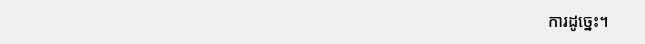ការដូច្នេះ។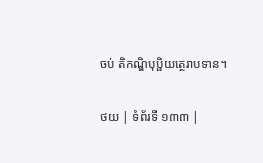ចប់ តិកណ្ឌិបុប្ផិយត្ថេរាបទាន។

ថយ | ទំព័រទី ១៣៣ |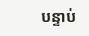បន្ទាប់